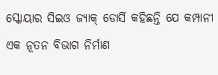ସ୍କୋୟାର ସିଇଓ ଜ୍ୟାକ୍ ଡୋର୍ସି କହିଛନ୍ତି ଯେ କମ୍ପାନୀ ଏକ ନୂତନ ବିଭାଗ ନିର୍ମାଣ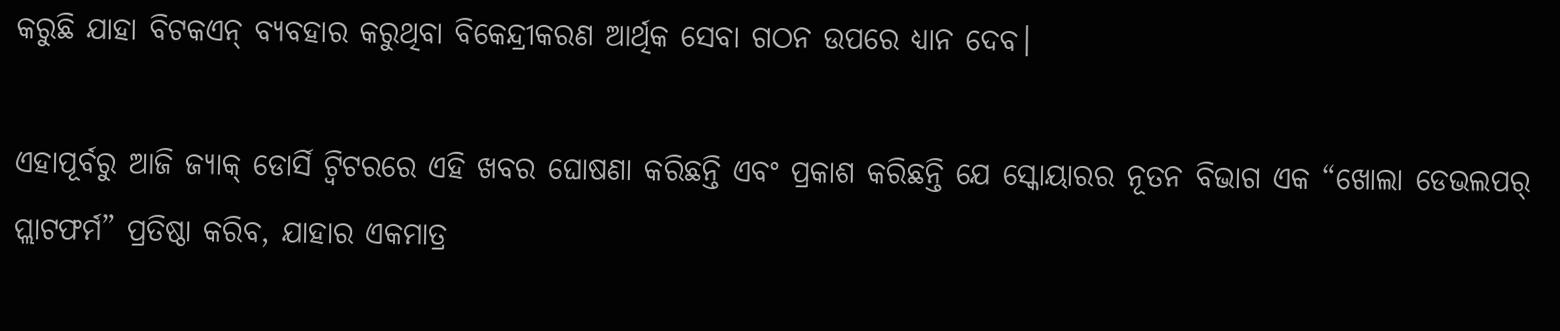କରୁଛି ଯାହା ବିଟକଏନ୍ ବ୍ୟବହାର କରୁଥିବା ବିକେନ୍ଦ୍ରୀକରଣ ଆର୍ଥିକ ସେବା ଗଠନ ଉପରେ ଧ୍ୟାନ ଦେବ।

ଏହାପୂର୍ବରୁ ଆଜି ଜ୍ୟାକ୍ ଡୋର୍ସି ଟ୍ୱିଟରରେ ଏହି ଖବର ଘୋଷଣା କରିଛନ୍ତି ଏବଂ ପ୍ରକାଶ କରିଛନ୍ତି ଯେ ସ୍କୋୟାରର ନୂତନ ବିଭାଗ ଏକ “ଖୋଲା ଡେଭଲପର୍ ପ୍ଲାଟଫର୍ମ” ପ୍ରତିଷ୍ଠା କରିବ, ଯାହାର ଏକମାତ୍ର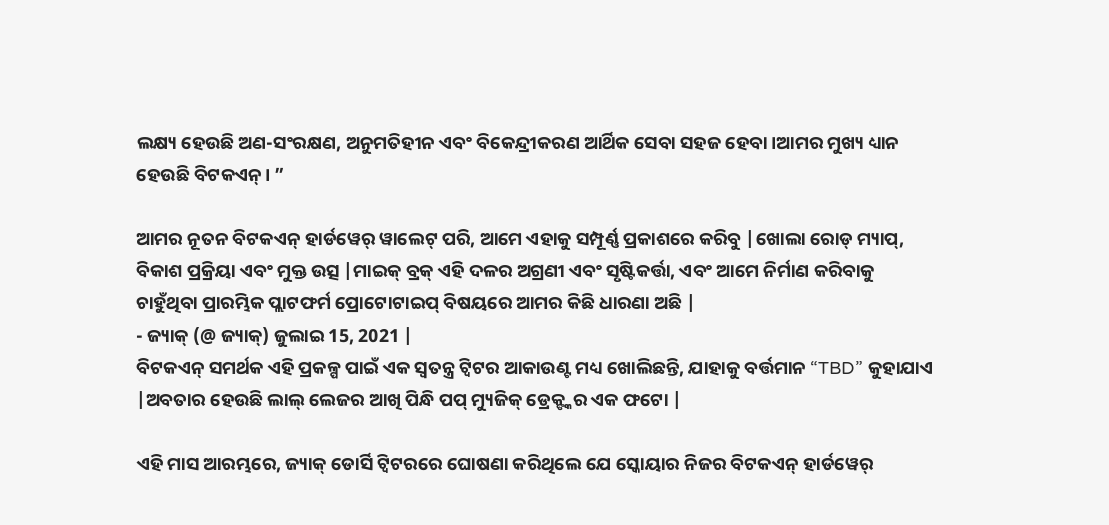ଲକ୍ଷ୍ୟ ହେଉଛି ଅଣ-ସଂରକ୍ଷଣ, ଅନୁମତିହୀନ ଏବଂ ବିକେନ୍ଦ୍ରୀକରଣ ଆର୍ଥିକ ସେବା ସହଜ ହେବା।ଆମର ମୁଖ୍ୟ ଧ୍ୟାନ ହେଉଛି ବିଟକଏନ୍। ”

ଆମର ନୂତନ ବିଟକଏନ୍ ହାର୍ଡୱେର୍ ୱାଲେଟ୍ ପରି, ଆମେ ଏହାକୁ ସମ୍ପୂର୍ଣ୍ଣ ପ୍ରକାଶରେ କରିବୁ |ଖୋଲା ରୋଡ୍ ମ୍ୟାପ୍, ବିକାଶ ପ୍ରକ୍ରିୟା ଏବଂ ମୁକ୍ତ ଉତ୍ସ |ମାଇକ୍ ବ୍ରକ୍ ଏହି ଦଳର ଅଗ୍ରଣୀ ଏବଂ ସୃଷ୍ଟିକର୍ତ୍ତା, ଏବଂ ଆମେ ନିର୍ମାଣ କରିବାକୁ ଚାହୁଁଥିବା ପ୍ରାରମ୍ଭିକ ପ୍ଲାଟଫର୍ମ ପ୍ରୋଟୋଟାଇପ୍ ବିଷୟରେ ଆମର କିଛି ଧାରଣା ଅଛି |
- ଜ୍ୟାକ୍ (@ ଜ୍ୟାକ୍) ଜୁଲାଇ 15, 2021 |
ବିଟକଏନ୍ ସମର୍ଥକ ଏହି ପ୍ରକଳ୍ପ ପାଇଁ ଏକ ସ୍ୱତନ୍ତ୍ର ଟ୍ୱିଟର ଆକାଉଣ୍ଟ ମଧ୍ୟ ଖୋଲିଛନ୍ତି, ଯାହାକୁ ବର୍ତ୍ତମାନ “TBD” କୁହାଯାଏ |ଅବତାର ହେଉଛି ଲାଲ୍ ଲେଜର ଆଖି ପିନ୍ଧି ପପ୍ ମ୍ୟୁଜିକ୍ ଡ୍ରେକ୍ଙ୍କର ଏକ ଫଟୋ |

ଏହି ମାସ ଆରମ୍ଭରେ, ଜ୍ୟାକ୍ ଡୋର୍ସି ଟ୍ୱିଟରରେ ଘୋଷଣା କରିଥିଲେ ଯେ ସ୍କୋୟାର ନିଜର ବିଟକଏନ୍ ହାର୍ଡୱେର୍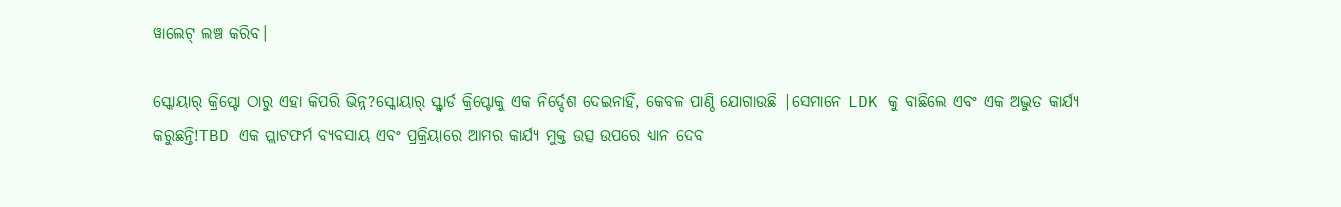ୱାଲେଟ୍ ଲଞ୍ଚ କରିବ।

ସ୍କୋୟାର୍ କ୍ରିପ୍ଟୋ ଠାରୁ ଏହା କିପରି ଭିନ୍ନ?ସ୍କୋୟାର୍ ସ୍କ୍ୱାର୍ଡ କ୍ରିପ୍ଟୋକୁ ଏକ ନିର୍ଦ୍ଦେଶ ଦେଇନାହିଁ, କେବଳ ପାଣ୍ଠି ଯୋଗାଉଛି |ସେମାନେ LDK କୁ ବାଛିଲେ ଏବଂ ଏକ ଅଦ୍ଭୁତ କାର୍ଯ୍ୟ କରୁଛନ୍ତି!TBD ଏକ ପ୍ଲାଟଫର୍ମ ବ୍ୟବସାୟ ଏବଂ ପ୍ରକ୍ରିୟାରେ ଆମର କାର୍ଯ୍ୟ ମୁକ୍ତ ଉତ୍ସ ଉପରେ ଧ୍ୟାନ ଦେବ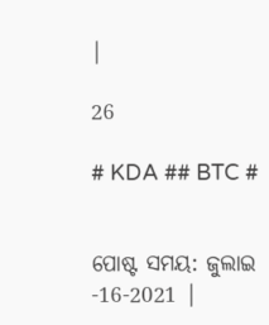|

26

# KDA ## BTC #


ପୋଷ୍ଟ ସମୟ: ଜୁଲାଇ -16-2021 |